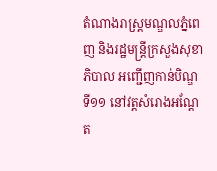តំណាងរាស្ត្រមណ្ឌលភ្នំពេញ និងរដ្ឋមន្ត្រីក្រសួងសុខាភិបាល អញ្ជើញកាន់បិណ្ឌទី១១ នៅវត្តសំរោងអណ្តែត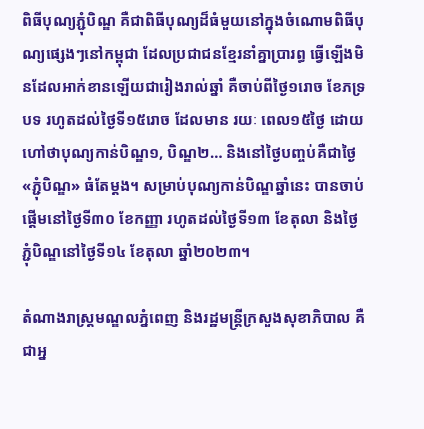ពិធីបុណ្យភ្ជុំបិណ្ឌ គឺជាពិធីបុណ្យដ៏ធំមួយនៅក្នុងចំណោមពិធីបុណ្យផ្សេងៗនៅកម្ពុជា ដែលប្រជាជនខ្មែរនាំគ្នាប្រារព្ធ ធ្វើឡើងមិនដែលអាក់ខានឡើយជារៀងរាល់ឆ្នាំ គឺចាប់ពីថ្ងៃ១រោច ខែភទ្របទ រហូតដល់ថៃ្ងទី១៥រោច ដែលមាន រយៈ ពេល១៥ថៃ្ង ដោយហៅថាបុណ្យកាន់បិណ្ឌ១, បិណ្ឌ២… និងនៅថៃ្ងបញ្ចប់គឺជាថៃ្ង «ភ្ជុំបិណ្ឌ» ធំតែម្តង។ សម្រាប់បុណ្យកាន់បិណ្ឌឆ្នាំនេះ បានចាប់ផ្ដើមនៅថ្ងៃទី៣០ ខែកញ្ញា រហូតដល់ថ្ងៃទី១៣ ខែតុលា និងថ្ងៃភ្ជុំបិណ្ឌនៅថ្ងៃទី១៤ ខែតុលា ឆ្នាំ២០២៣។

តំណាងរាស្ត្រមណ្ឌលភ្នំពេញ និងរដ្ឋមន្ត្រីក្រសួងសុខាភិបាល គឺជាអ្ន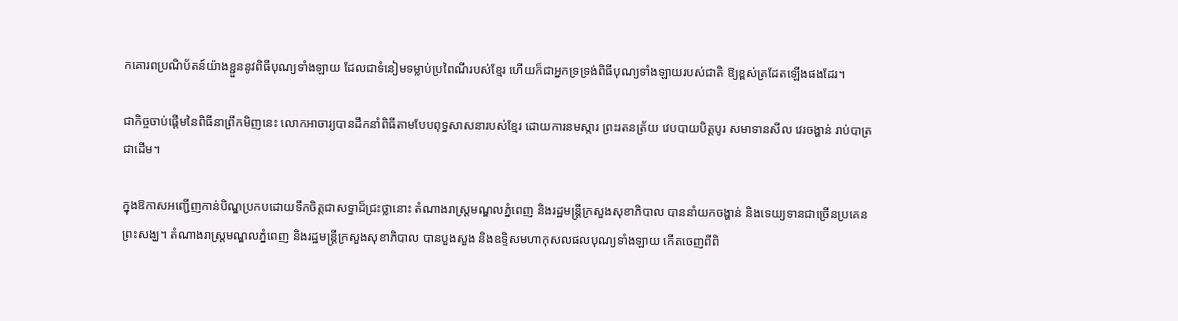កគោរពប្រណិប័តន៍យ៉ាងខ្ជួននូវពិធីបុណ្យទាំងឡាយ ដែលជាទំនៀមទម្លាប់ប្រពៃណីរបស់ខ្មែរ ហើយក៏ជាអ្នកទ្រទ្រង់ពិធីបុណ្យទាំងឡាយរបស់ជាតិ ឱ្យខ្ពស់ត្រដែតឡើងផងដែរ។

ជាកិច្ចចាប់ផ្តើមនៃពិធីនាព្រឹកមិញនេះ លោកអាចារ្យបានដឹកនាំពិធីតាមបែបពុទ្ធសាសនារបស់ខ្មែរ ដោយការនមស្ការ ព្រះរតនត្រ័យ វេបបាយបិត្តបូរ សមាទានសីល វេរចង្ហាន់ រាប់បាត្រ ជាដើម។

ក្នុងឱកាសអញ្ជើញកាន់បិណ្ឌប្រកបដោយទឹកចិត្តជាសទ្ធាដ៏ជ្រះថ្លានោះ តំណាងរាស្ត្រមណ្ឌលភ្នំពេញ និងរដ្ឋមន្ត្រីក្រសួងសុខាភិបាល បាននាំយកចង្ហាន់ និងទេយ្យទានជាច្រើនប្រគេនព្រះសង្ឃ។ តំណាងរាស្ត្រមណ្ឌលភ្នំពេញ និងរដ្ឋមន្ត្រីក្រសួងសុខាភិបាល បានបួងសួង និងឧទ្ទិសមហាកុសលផលបុណ្យទាំងឡាយ កើតចេញពីពិ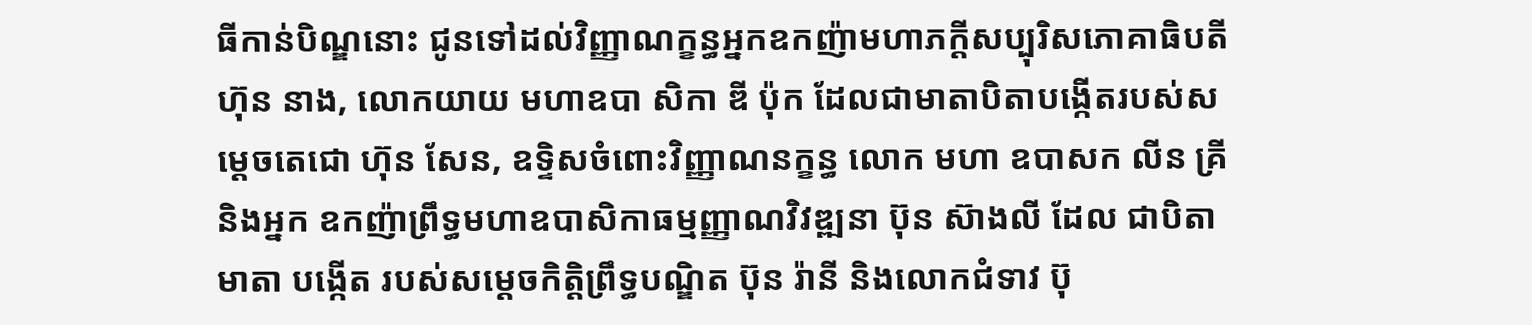ធីកាន់បិណ្ឌនោះ ជូនទៅដល់វិញ្ញាណក្ខន្ធអ្នកឧកញ៉ាមហាភក្តីសប្បុរិសភោគាធិបតី ហ៊ុន នាង, លោកយាយ មហាឧបា សិកា ឌី ប៉ុក ដែលជាមាតាបិតាបង្កើតរបស់សម្តេចតេជោ ហ៊ុន សែន, ឧទ្ទិសចំពោះវិញ្ញាណនក្ខន្ធ លោក មហា ឧបាសក លីន គ្រី និងអ្នក ឧកញ៉ាព្រឹទ្ធមហាឧបាសិកាធម្មញ្ញាណវិវឌ្ឍនា ប៊ុន ស៊ាងលី ដែល ជាបិតាមាតា បង្កើត របស់សម្ដេចកិត្តិព្រឹទ្ធបណ្ឌិត ប៊ុន រ៉ានី និងលោកជំទាវ ប៊ុ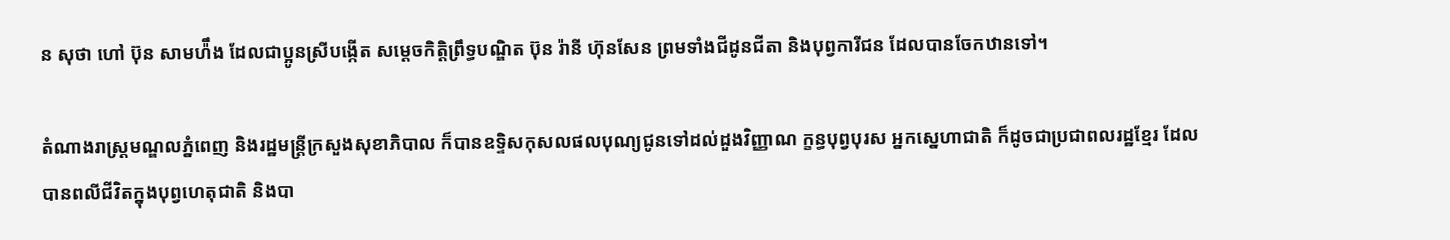ន សុថា ហៅ ប៊ុន សាមហ៉ឹង ដែលជាប្អូនស្រីបង្កើត សម្តេចកិត្តិព្រឹទ្ធបណ្ឌិត ប៊ុន រ៉ានី ហ៊ុនសែន ព្រមទាំងជីដូនជីតា និងបុព្វការីជន ដែលបានចែកឋានទៅ។

តំណាងរាស្ត្រមណ្ឌលភ្នំពេញ និងរដ្ឋមន្ត្រីក្រសួងសុខាភិបាល ក៏បានឧទ្ទិសកុសលផលបុណ្យជូនទៅដល់ដួងវិញ្ញាណ ក្ខន្ធបុព្វបុរស អ្នកស្នេហាជាតិ ក៏ដូចជាប្រជាពលរដ្ឋខ្មែរ ដែលបានពលីជីវិតក្នុងបុព្វហេតុជាតិ និងបា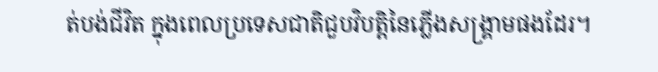ត់បង់ជីវិត ក្នុងពេលប្រទេសជាតិជួបវិបត្តិនៃភ្លើងសង្គ្រាមផងដែរ។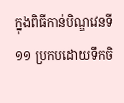ក្នុងពិធីកាន់បិណ្ឌវេនទី១១ ប្រកបដោយទឹកចិ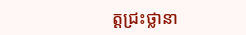ត្តជ្រះថ្លានា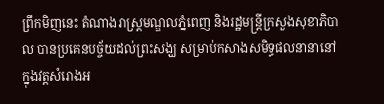ព្រឹកមិញនេះ តំណាងរាស្ត្រមណ្ឌលភ្នំពេញ និងរដ្ឋមន្ត្រីក្រសួងសុខាភិបាល បានប្រគេនបច្ច័យដល់ព្រះសង្ឃ សម្រាប់កសាងសមិទ្ធផលនានានៅក្នុងវត្តសំរោងអ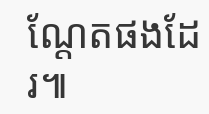ណ្ដែតផងដែរ៕